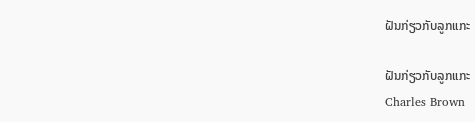ຝັນກ່ຽວກັບລູກແກະ

ຝັນກ່ຽວກັບລູກແກະ
Charles Brown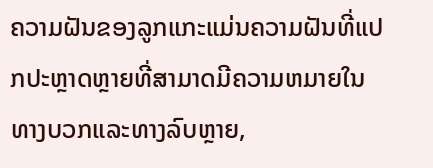ຄວາມຝັນຂອງລູກແກະແມ່ນຄວາມຝັນທີ່ແປກປະຫຼາດຫຼາຍທີ່ສາມາດມີຄວາມຫມາຍໃນທາງບວກແລະທາງລົບຫຼາຍ,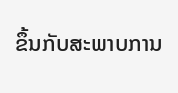ຂຶ້ນກັບສະພາບການ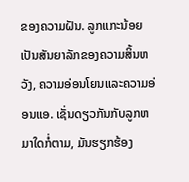ຂອງຄວາມຝັນ. ລູກແກະນ້ອຍເປັນສັນຍາລັກຂອງຄວາມສິ້ນຫວັງ, ຄວາມອ່ອນໂຍນແລະຄວາມອ່ອນແອ. ເຊັ່ນດຽວກັນກັບລູກຫມາໃດກໍ່ຕາມ, ມັນຮຽກຮ້ອງ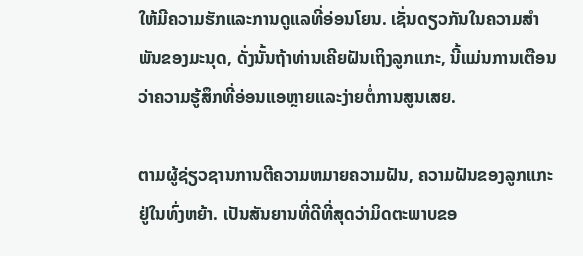ໃຫ້ມີຄວາມຮັກແລະການດູແລທີ່ອ່ອນໂຍນ. ເຊັ່ນດຽວກັນໃນຄວາມສໍາພັນຂອງມະນຸດ, ດັ່ງນັ້ນຖ້າທ່ານເຄີຍຝັນເຖິງລູກແກະ, ນີ້ແມ່ນການເຕືອນວ່າຄວາມຮູ້ສຶກທີ່ອ່ອນແອຫຼາຍແລະງ່າຍຕໍ່ການສູນເສຍ.

ຕາມຜູ້ຊ່ຽວຊານການຕີຄວາມຫມາຍຄວາມຝັນ, ຄວາມຝັນຂອງລູກແກະຢູ່ໃນທົ່ງຫຍ້າ. ເປັນສັນຍານທີ່ດີທີ່ສຸດວ່າມິດຕະພາບຂອ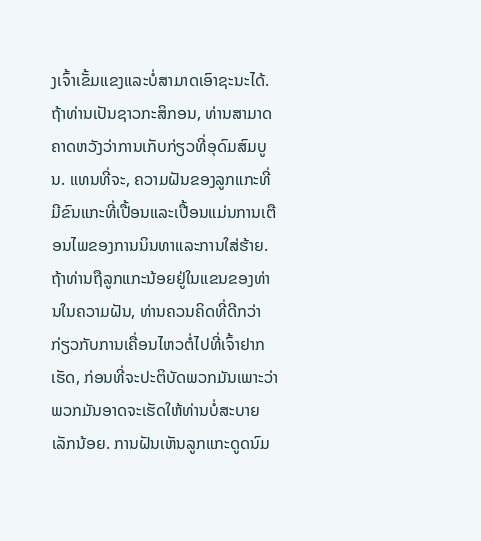ງເຈົ້າເຂັ້ມແຂງແລະບໍ່ສາມາດເອົາຊະນະໄດ້. ຖ້າທ່ານເປັນຊາວກະສິກອນ, ທ່ານສາມາດຄາດຫວັງວ່າການເກັບກ່ຽວທີ່ອຸດົມສົມບູນ. ແທນທີ່ຈະ, ຄວາມຝັນຂອງລູກແກະທີ່ມີຂົນແກະທີ່ເປື້ອນແລະເປື້ອນແມ່ນການເຕືອນໄພຂອງການນິນທາແລະການໃສ່ຮ້າຍ. ຖ້າທ່ານຖືລູກແກະນ້ອຍຢູ່ໃນແຂນຂອງທ່ານໃນຄວາມຝັນ, ທ່ານຄວນຄິດທີ່ດີກວ່າກ່ຽວກັບການເຄື່ອນໄຫວຕໍ່ໄປທີ່ເຈົ້າຢາກເຮັດ, ກ່ອນທີ່ຈະປະຕິບັດພວກມັນເພາະວ່າພວກມັນອາດຈະເຮັດໃຫ້ທ່ານບໍ່ສະບາຍເລັກນ້ອຍ. ການຝັນເຫັນລູກແກະດູດນົມ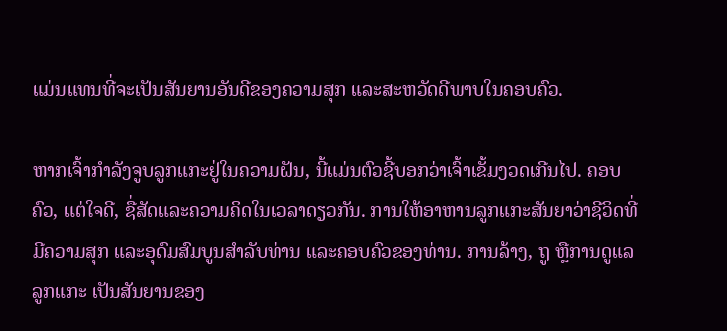ແມ່ນແທນທີ່ຈະເປັນສັນຍານອັນດີຂອງຄວາມສຸກ ແລະສະຫວັດດີພາບໃນຄອບຄົວ.

ຫາກເຈົ້າກຳລັງຈູບລູກແກະຢູ່ໃນຄວາມຝັນ, ນີ້ແມ່ນຕົວຊີ້ບອກວ່າເຈົ້າເຂັ້ມງວດເກີນໄປ. ຄອບຄົວ, ແຕ່ໃຈດີ, ຊື່ສັດແລະຄວາມຄິດໃນເວລາດຽວກັນ. ການໃຫ້ອາຫານລູກແກະສັນຍາວ່າຊີວິດທີ່ມີຄວາມສຸກ ແລະອຸດົມສົມບູນສໍາລັບທ່ານ ແລະຄອບຄົວຂອງທ່ານ. ການລ້າງ, ຖູ ຫຼືການດູແລລູກແກະ ເປັນສັນຍານຂອງ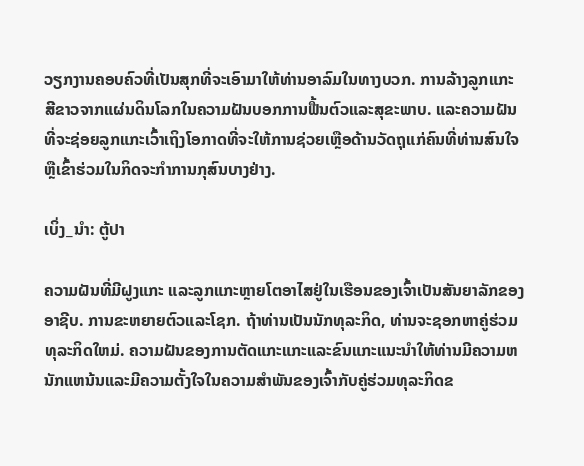ວຽກງານຄອບຄົວທີ່ເປັນສຸກທີ່ຈະເອົາມາໃຫ້ທ່ານອາລົມໃນທາງບວກ. ການລ້າງລູກແກະສີຂາວຈາກແຜ່ນດິນໂລກໃນຄວາມຝັນບອກການຟື້ນຕົວແລະສຸຂະພາບ. ແລະຄວາມຝັນທີ່ຈະຊ່ອຍລູກແກະເວົ້າເຖິງໂອກາດທີ່ຈະໃຫ້ການຊ່ວຍເຫຼືອດ້ານວັດຖຸແກ່ຄົນທີ່ທ່ານສົນໃຈ ຫຼືເຂົ້າຮ່ວມໃນກິດຈະກໍາການກຸສົນບາງຢ່າງ.

ເບິ່ງ_ນຳ: ຕູ້ປາ

ຄວາມຝັນທີ່ມີຝູງແກະ ແລະລູກແກະຫຼາຍໂຕອາໄສຢູ່ໃນເຮືອນຂອງເຈົ້າເປັນສັນຍາລັກຂອງອາຊີບ. ການຂະຫຍາຍຕົວແລະໂຊກ. ຖ້າທ່ານເປັນນັກທຸລະກິດ, ທ່ານຈະຊອກຫາຄູ່ຮ່ວມທຸລະກິດໃຫມ່. ຄວາມຝັນຂອງການຕັດແກະແກະແລະຂົນແກະແນະນໍາໃຫ້ທ່ານມີຄວາມຫນັກແຫນ້ນແລະມີຄວາມຕັ້ງໃຈໃນຄວາມສໍາພັນຂອງເຈົ້າກັບຄູ່ຮ່ວມທຸລະກິດຂ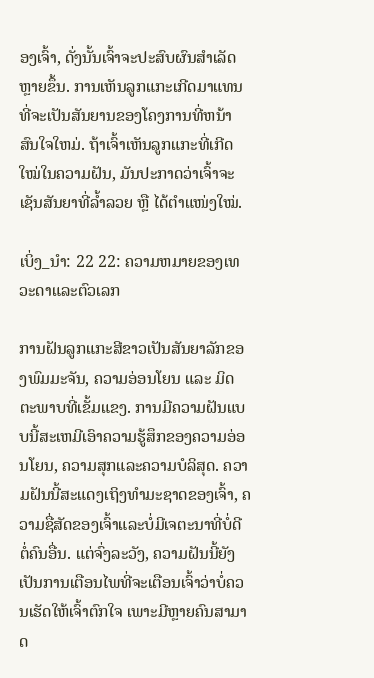ອງເຈົ້າ, ດັ່ງນັ້ນເຈົ້າຈະປະສົບຜົນສໍາເລັດຫຼາຍຂຶ້ນ. ການເຫັນລູກແກະເກີດມາແທນທີ່ຈະເປັນສັນຍານຂອງໂຄງການທີ່ຫນ້າສົນໃຈໃຫມ່. ຖ້າເຈົ້າເຫັນລູກແກະທີ່ເກີດໃໝ່ໃນຄວາມຝັນ, ມັນປະກາດວ່າເຈົ້າຈະເຊັນສັນຍາທີ່ລ້ຳລວຍ ຫຼື ໄດ້ຕຳແໜ່ງໃໝ່.

ເບິ່ງ_ນຳ: 22 22: ຄວາມຫມາຍຂອງເທວະດາແລະຕົວເລກ

ການຝັນລູກແກະສີຂາວເປັນສັນຍາລັກຂອງພົມມະຈັນ, ຄວາມອ່ອນໂຍນ ແລະ ມິດຕະພາບທີ່ເຂັ້ມແຂງ. ການມີຄວາມຝັນແບບນີ້ສະເຫມີເອົາຄວາມຮູ້ສຶກຂອງຄວາມອ່ອນໂຍນ, ຄວາມສຸກແລະຄວາມບໍລິສຸດ. ຄວາມຝັນນີ້ສະແດງເຖິງທໍາມະຊາດຂອງເຈົ້າ, ຄວາມຊື່ສັດຂອງເຈົ້າແລະບໍ່ມີເຈຕະນາທີ່ບໍ່ດີຕໍ່ຄົນອື່ນ. ແຕ່ຈົ່ງລະວັງ, ຄວາມຝັນນີ້ຍັງເປັນການເຕືອນໄພທີ່ຈະເຕືອນເຈົ້າວ່າບໍ່ຄວນເຮັດໃຫ້ເຈົ້າຕົກໃຈ ເພາະມີຫຼາຍຄົນສາມາດ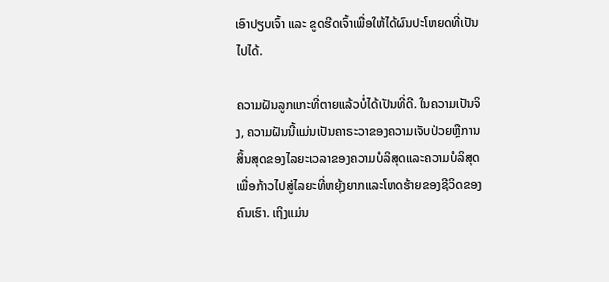ເອົາປຽບເຈົ້າ ແລະ ຂູດຮີດເຈົ້າເພື່ອໃຫ້ໄດ້ຜົນປະໂຫຍດທີ່ເປັນໄປໄດ້.

ຄວາມຝັນລູກແກະທີ່ຕາຍແລ້ວບໍ່ໄດ້ເປັນທີ່ດີ. ໃນຄວາມເປັນຈິງ, ຄວາມຝັນນີ້ແມ່ນເປັນຄາຣະວາຂອງຄວາມເຈັບປ່ວຍຫຼືການສິ້ນສຸດຂອງໄລຍະເວລາຂອງຄວາມບໍລິສຸດແລະຄວາມບໍລິສຸດເພື່ອກ້າວໄປສູ່ໄລຍະທີ່ຫຍຸ້ງຍາກແລະໂຫດຮ້າຍຂອງຊີວິດຂອງຄົນເຮົາ. ເຖິງແມ່ນ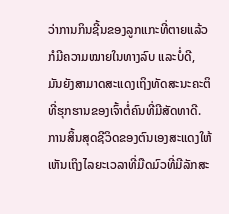ວ່າການກິນຊີ້ນຂອງລູກແກະທີ່ຕາຍແລ້ວກໍມີຄວາມໝາຍໃນທາງລົບ ແລະບໍ່ດີ, ມັນຍັງສາມາດສະແດງເຖິງທັດສະນະຄະຕິທີ່ຮຸກຮານຂອງເຈົ້າຕໍ່ຄົນທີ່ມີສັດທາດີ. ການສິ້ນສຸດຊີວິດຂອງຕົນເອງສະແດງໃຫ້ເຫັນເຖິງໄລຍະເວລາທີ່ມືດມົວທີ່ມີລັກສະ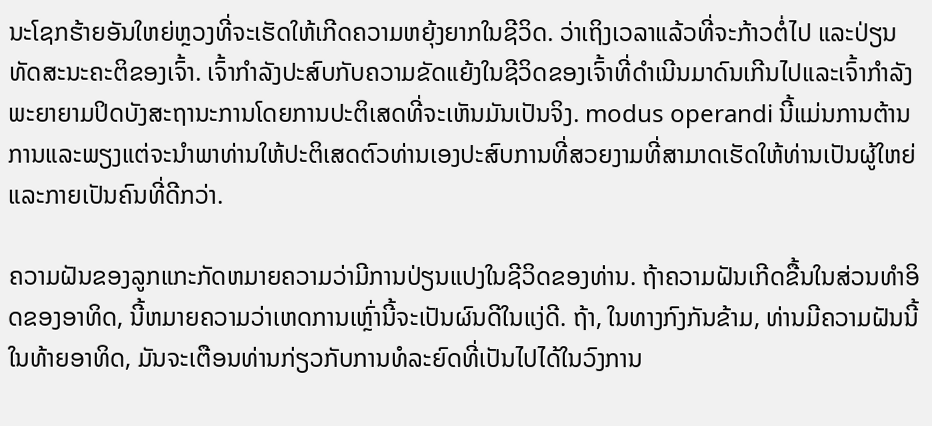ນະໂຊກຮ້າຍອັນໃຫຍ່ຫຼວງທີ່ຈະເຮັດໃຫ້ເກີດຄວາມຫຍຸ້ງຍາກໃນຊີວິດ. ວ່າເຖິງເວລາແລ້ວທີ່ຈະກ້າວຕໍ່ໄປ ແລະປ່ຽນທັດສະນະຄະຕິຂອງເຈົ້າ. ເຈົ້າກໍາລັງປະສົບກັບຄວາມຂັດແຍ້ງໃນຊີວິດຂອງເຈົ້າທີ່ດໍາເນີນມາດົນເກີນໄປແລະເຈົ້າກໍາລັງພະຍາຍາມປິດບັງສະຖານະການໂດຍການປະຕິເສດທີ່ຈະເຫັນມັນເປັນຈິງ. modus operandi ນີ້ແມ່ນການຕ້ານການແລະພຽງແຕ່ຈະນໍາພາທ່ານໃຫ້ປະຕິເສດຕົວທ່ານເອງປະສົບການທີ່ສວຍງາມທີ່ສາມາດເຮັດໃຫ້ທ່ານເປັນຜູ້ໃຫຍ່ແລະກາຍເປັນຄົນທີ່ດີກວ່າ.

ຄວາມຝັນຂອງລູກແກະກັດຫມາຍຄວາມວ່າມີການປ່ຽນແປງໃນຊີວິດຂອງທ່ານ. ຖ້າຄວາມຝັນເກີດຂື້ນໃນສ່ວນທໍາອິດຂອງອາທິດ, ນີ້ຫມາຍຄວາມວ່າເຫດການເຫຼົ່ານີ້ຈະເປັນຜົນດີໃນແງ່ດີ. ຖ້າ, ໃນທາງກົງກັນຂ້າມ, ທ່ານມີຄວາມຝັນນີ້ໃນທ້າຍອາທິດ, ມັນຈະເຕືອນທ່ານກ່ຽວກັບການທໍລະຍົດທີ່ເປັນໄປໄດ້ໃນວົງການ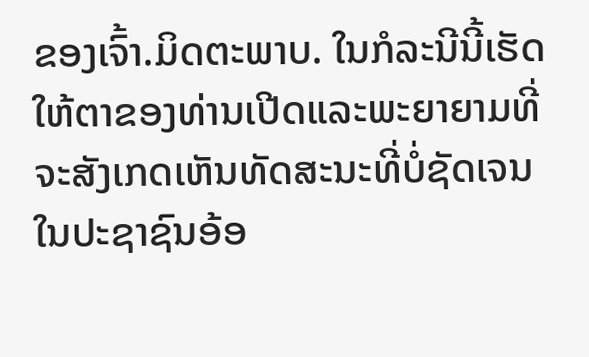ຂອງເຈົ້າ.ມິດຕະພາບ. ໃນກໍລະນີນີ້ເຮັດໃຫ້ຕາຂອງທ່ານເປີດແລະພະຍາຍາມທີ່ຈະສັງເກດເຫັນທັດສະນະທີ່ບໍ່ຊັດເຈນໃນປະຊາຊົນອ້ອ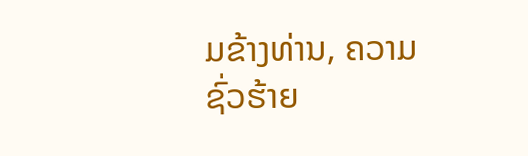ມຂ້າງທ່ານ, ຄວາມຊົ່ວຮ້າຍ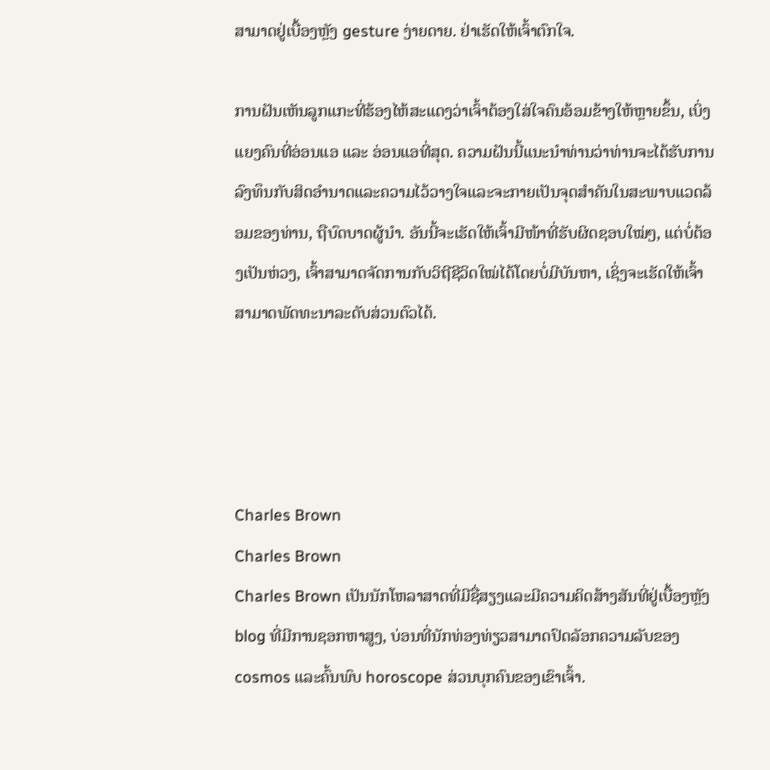ສາມາດຢູ່ເບື້ອງຫຼັງ gesture ງ່າຍດາຍ. ຢ່າເຮັດໃຫ້ເຈົ້າຕົກໃຈ.

ການຝັນເຫັນລູກແກະທີ່ຮ້ອງໄຫ້ສະແດງວ່າເຈົ້າຕ້ອງໃສ່ໃຈຄົນອ້ອມຂ້າງໃຫ້ຫຼາຍຂຶ້ນ, ເບິ່ງແຍງຄົນທີ່ອ່ອນແອ ແລະ ອ່ອນແອທີ່ສຸດ. ຄວາມຝັນນີ້ແນະນໍາທ່ານວ່າທ່ານຈະໄດ້ຮັບການລົງທຶນກັບສິດອໍານາດແລະຄວາມໄວ້ວາງໃຈແລະຈະກາຍເປັນຈຸດສໍາຄັນໃນສະພາບແວດລ້ອມຂອງທ່ານ, ຖືບົດບາດຜູ້ນໍາ. ອັນນີ້ຈະເຮັດໃຫ້ເຈົ້າມີໜ້າທີ່ຮັບຜິດຊອບໃໝ່ໆ, ແຕ່ບໍ່ຕ້ອງເປັນຫ່ວງ, ເຈົ້າສາມາດຈັດການກັບວິຖີຊີວິດໃໝ່ໄດ້ໂດຍບໍ່ມີບັນຫາ, ເຊິ່ງຈະເຮັດໃຫ້ເຈົ້າສາມາດພັດທະນາລະດັບສ່ວນຕົວໄດ້.




Charles Brown
Charles Brown
Charles Brown ເປັນນັກໂຫລາສາດທີ່ມີຊື່ສຽງແລະມີຄວາມຄິດສ້າງສັນທີ່ຢູ່ເບື້ອງຫຼັງ blog ທີ່ມີການຊອກຫາສູງ, ບ່ອນທີ່ນັກທ່ອງທ່ຽວສາມາດປົດລັອກຄວາມລັບຂອງ cosmos ແລະຄົ້ນພົບ horoscope ສ່ວນບຸກຄົນຂອງເຂົາເຈົ້າ.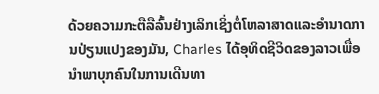ດ້ວຍຄວາມກະຕືລືລົ້ນຢ່າງເລິກເຊິ່ງຕໍ່ໂຫລາສາດແລະອໍານາດການປ່ຽນແປງຂອງມັນ, Charles ໄດ້ອຸທິດຊີວິດຂອງລາວເພື່ອນໍາພາບຸກຄົນໃນການເດີນທາ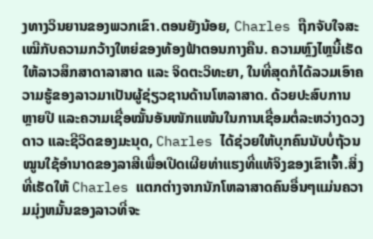ງທາງວິນຍານຂອງພວກເຂົາ.ຕອນຍັງນ້ອຍ, Charles ຖືກຈັບໃຈສະເໝີກັບຄວາມກວ້າງໃຫຍ່ຂອງທ້ອງຟ້າຕອນກາງຄືນ. ຄວາມຫຼົງໄຫຼນີ້ເຮັດໃຫ້ລາວສຶກສາດາລາສາດ ແລະ ຈິດຕະວິທະຍາ, ໃນທີ່ສຸດກໍໄດ້ລວມເອົາຄວາມຮູ້ຂອງລາວມາເປັນຜູ້ຊ່ຽວຊານດ້ານໂຫລາສາດ. ດ້ວຍປະສົບການຫຼາຍປີ ແລະຄວາມເຊື່ອໝັ້ນອັນໜັກແໜ້ນໃນການເຊື່ອມຕໍ່ລະຫວ່າງດວງດາວ ແລະຊີວິດຂອງມະນຸດ, Charles ໄດ້ຊ່ວຍໃຫ້ບຸກຄົນນັບບໍ່ຖ້ວນ ໝູນໃຊ້ອຳນາດຂອງລາສີເພື່ອເປີດເຜີຍທ່າແຮງທີ່ແທ້ຈິງຂອງເຂົາເຈົ້າ.ສິ່ງທີ່ເຮັດໃຫ້ Charles ແຕກຕ່າງຈາກນັກໂຫລາສາດຄົນອື່ນໆແມ່ນຄວາມມຸ່ງຫມັ້ນຂອງລາວທີ່ຈະ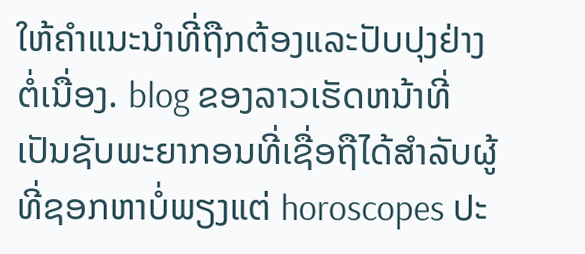ໃຫ້ຄໍາແນະນໍາທີ່ຖືກຕ້ອງແລະປັບປຸງຢ່າງຕໍ່ເນື່ອງ. blog ຂອງລາວເຮັດຫນ້າທີ່ເປັນຊັບພະຍາກອນທີ່ເຊື່ອຖືໄດ້ສໍາລັບຜູ້ທີ່ຊອກຫາບໍ່ພຽງແຕ່ horoscopes ປະ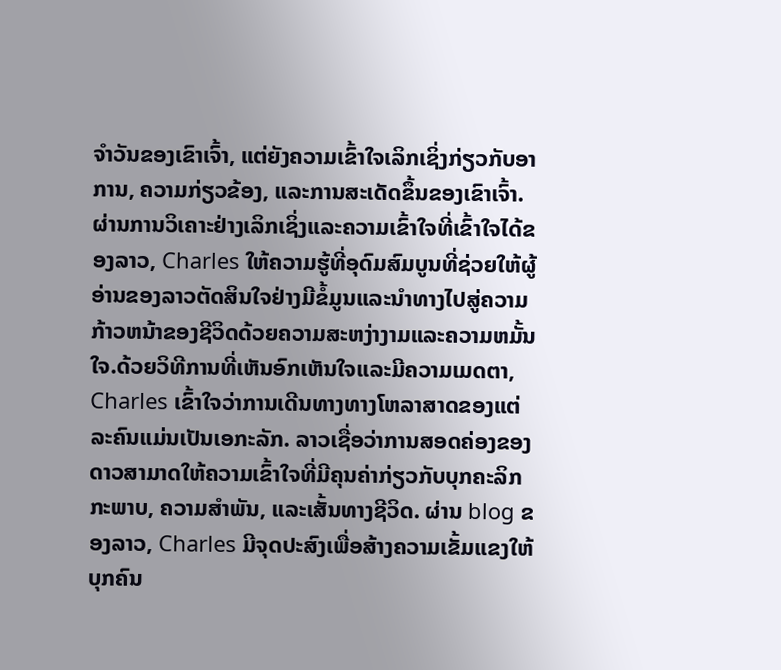ຈໍາວັນຂອງເຂົາເຈົ້າ, ແຕ່ຍັງຄວາມເຂົ້າໃຈເລິກເຊິ່ງກ່ຽວກັບອາການ, ຄວາມກ່ຽວຂ້ອງ, ແລະການສະເດັດຂຶ້ນຂອງເຂົາເຈົ້າ. ຜ່ານການວິເຄາະຢ່າງເລິກເຊິ່ງແລະຄວາມເຂົ້າໃຈທີ່ເຂົ້າໃຈໄດ້ຂອງລາວ, Charles ໃຫ້ຄວາມຮູ້ທີ່ອຸດົມສົມບູນທີ່ຊ່ວຍໃຫ້ຜູ້ອ່ານຂອງລາວຕັດສິນໃຈຢ່າງມີຂໍ້ມູນແລະນໍາທາງໄປສູ່ຄວາມກ້າວຫນ້າຂອງຊີວິດດ້ວຍຄວາມສະຫງ່າງາມແລະຄວາມຫມັ້ນໃຈ.ດ້ວຍວິທີການທີ່ເຫັນອົກເຫັນໃຈແລະມີຄວາມເມດຕາ, Charles ເຂົ້າໃຈວ່າການເດີນທາງທາງໂຫລາສາດຂອງແຕ່ລະຄົນແມ່ນເປັນເອກະລັກ. ລາວເຊື່ອວ່າການສອດຄ່ອງຂອງດາວສາມາດໃຫ້ຄວາມເຂົ້າໃຈທີ່ມີຄຸນຄ່າກ່ຽວກັບບຸກຄະລິກກະພາບ, ຄວາມສໍາພັນ, ແລະເສັ້ນທາງຊີວິດ. ຜ່ານ blog ຂອງລາວ, Charles ມີຈຸດປະສົງເພື່ອສ້າງຄວາມເຂັ້ມແຂງໃຫ້ບຸກຄົນ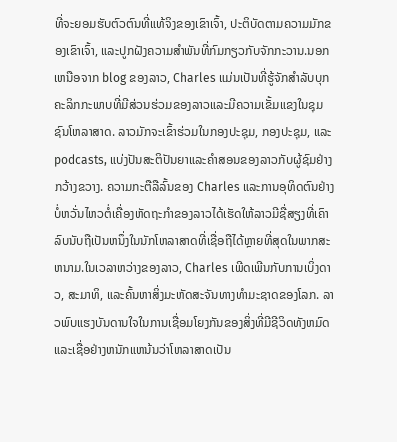ທີ່ຈະຍອມຮັບຕົວຕົນທີ່ແທ້ຈິງຂອງເຂົາເຈົ້າ, ປະຕິບັດຕາມຄວາມມັກຂອງເຂົາເຈົ້າ, ແລະປູກຝັງຄວາມສໍາພັນທີ່ກົມກຽວກັບຈັກກະວານ.ນອກເຫນືອຈາກ blog ຂອງລາວ, Charles ແມ່ນເປັນທີ່ຮູ້ຈັກສໍາລັບບຸກຄະລິກກະພາບທີ່ມີສ່ວນຮ່ວມຂອງລາວແລະມີຄວາມເຂັ້ມແຂງໃນຊຸມຊົນໂຫລາສາດ. ລາວມັກຈະເຂົ້າຮ່ວມໃນກອງປະຊຸມ, ກອງປະຊຸມ, ແລະ podcasts, ແບ່ງປັນສະຕິປັນຍາແລະຄໍາສອນຂອງລາວກັບຜູ້ຊົມຢ່າງກວ້າງຂວາງ. ຄວາມກະຕືລືລົ້ນຂອງ Charles ແລະການອຸທິດຕົນຢ່າງບໍ່ຫວັ່ນໄຫວຕໍ່ເຄື່ອງຫັດຖະກໍາຂອງລາວໄດ້ເຮັດໃຫ້ລາວມີຊື່ສຽງທີ່ເຄົາລົບນັບຖືເປັນຫນຶ່ງໃນນັກໂຫລາສາດທີ່ເຊື່ອຖືໄດ້ຫຼາຍທີ່ສຸດໃນພາກສະຫນາມ.ໃນເວລາຫວ່າງຂອງລາວ, Charles ເພີດເພີນກັບການເບິ່ງດາວ, ສະມາທິ, ແລະຄົ້ນຫາສິ່ງມະຫັດສະຈັນທາງທໍາມະຊາດຂອງໂລກ. ລາວພົບແຮງບັນດານໃຈໃນການເຊື່ອມໂຍງກັນຂອງສິ່ງທີ່ມີຊີວິດທັງຫມົດແລະເຊື່ອຢ່າງຫນັກແຫນ້ນວ່າໂຫລາສາດເປັນ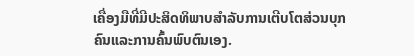ເຄື່ອງມືທີ່ມີປະສິດທິພາບສໍາລັບການເຕີບໂຕສ່ວນບຸກຄົນແລະການຄົ້ນພົບຕົນເອງ.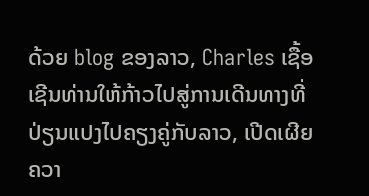ດ້ວຍ blog ຂອງລາວ, Charles ເຊື້ອເຊີນທ່ານໃຫ້ກ້າວໄປສູ່ການເດີນທາງທີ່ປ່ຽນແປງໄປຄຽງຄູ່ກັບລາວ, ເປີດເຜີຍຄວາ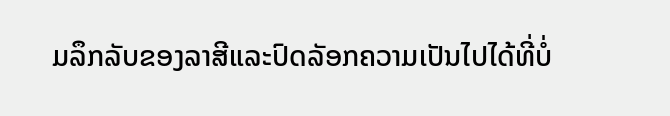ມລຶກລັບຂອງລາສີແລະປົດລັອກຄວາມເປັນໄປໄດ້ທີ່ບໍ່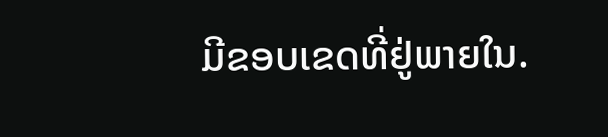ມີຂອບເຂດທີ່ຢູ່ພາຍໃນ.